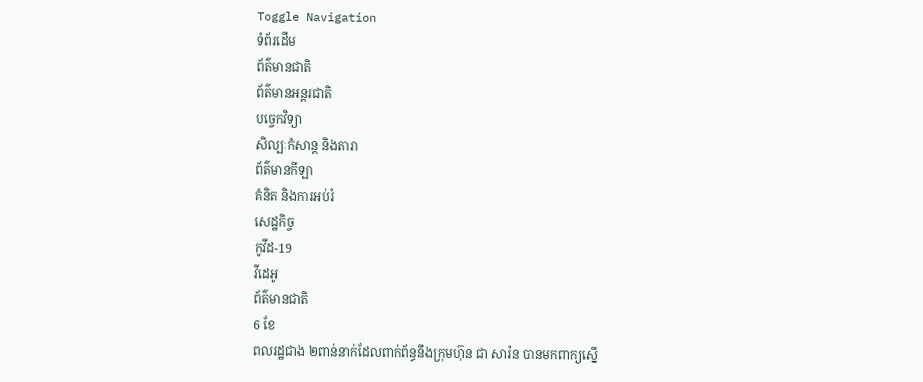Toggle Navigation
ទំព័រដើម
ព័ត៌មានជាតិ
ព័ត៌មានអន្តរជាតិ
បច្ចេកវិទ្យា
សិល្បៈកំសាន្ត និងតារា
ព័ត៌មានកីឡា
គំនិត និងការអប់រំ
សេដ្ឋកិច្ច
កូវីដ-19
វីដេអូ
ព័ត៌មានជាតិ
6 ខែ
ពលរដ្ឋជាង ២ពាន់នាក់ដែលពាក់ព័ន្ធនឹងក្រុមហ៊ុន ជា សារ៉ន បានមកពាក្យស្នើ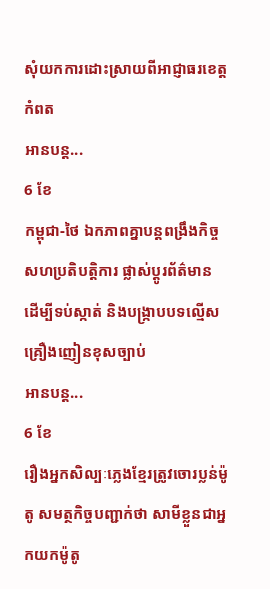សុំយកការដោះស្រាយពីអាជ្ញាធរខេត្តកំពត
អានបន្ត...
6 ខែ
កម្ពុជា-ថៃ ឯកភាពគ្នាបន្ដពង្រឹងកិច្ចសហប្រតិបត្តិការ ផ្លាស់ប្ដូរព័ត៌មាន ដើម្បីទប់ស្កាត់ និងបង្ក្រាបបទល្មើសគ្រឿងញៀនខុសច្បាប់
អានបន្ត...
6 ខែ
រឿងអ្នកសិល្បៈភ្លេងខ្មែរត្រូវចោរប្លន់ម៉ូតូ សមត្ថកិច្ចបញ្ជាក់ថា សាមីខ្លួនជាអ្នកយកម៉ូតូ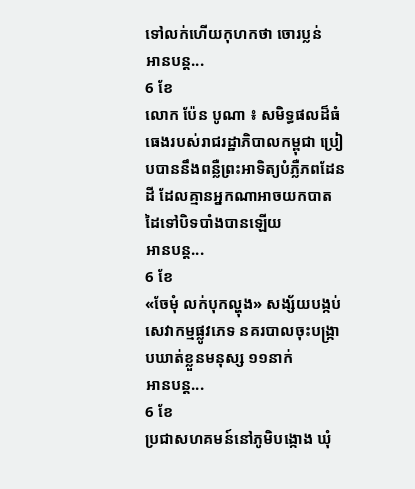ទៅលក់ហើយកុហកថា ចោរប្លន់
អានបន្ត...
6 ខែ
លោក ប៉ែន បូណា ៖ សមិទ្ធផលដ៏ធំធេងរបស់រាជរដ្ឋាភិបាលកម្ពុជា ប្រៀបបាននឹងពន្លឺព្រះអាទិត្យបំភ្លឺភពដែនដី ដែលគ្មានអ្នកណាអាចយកបាតដៃទៅបិទបាំងបានឡើយ
អានបន្ត...
6 ខែ
«ចែមុំ លក់បុកល្ហុង» សង្ស័យបង្កប់សេវាកម្មផ្លូវភេទ នគរបាលចុះបង្ក្រាបឃាត់ខ្លួនមនុស្ស ១១នាក់
អានបន្ត...
6 ខែ
ប្រជាសហគមន៍នៅភូមិបង្កោង ឃុំ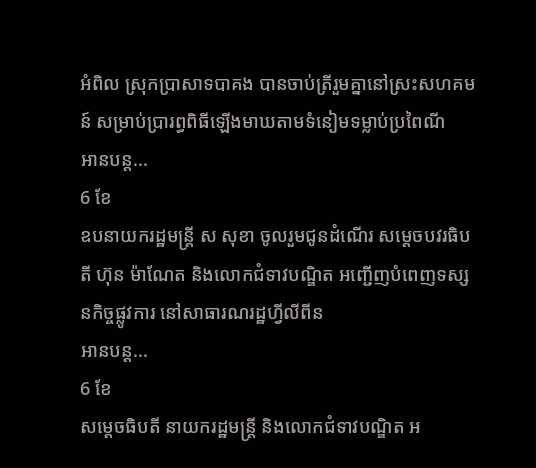អំពិល ស្រុកប្រាសាទបាគង បានចាប់ត្រីរួមគ្នានៅស្រះសហគមន៍ សម្រាប់ប្រារព្ធពិធីឡើងមាឃតាមទំនៀមទម្លាប់ប្រពៃណី
អានបន្ត...
6 ខែ
ឧបនាយករដ្ឋមន្ត្រី ស សុខា ចូលរួមជូនដំណើរ សម្តេចបវរធិបតី ហ៊ុន ម៉ាណែត និងលោកជំទាវបណ្ឌិត អញ្ជើញបំពេញទស្សនកិច្ចផ្លូវការ នៅសាធារណរដ្ឋហ្វីលីពីន
អានបន្ត...
6 ខែ
សម្តេចធិបតី នាយករដ្ឋមន្ត្រី និងលោកជំទាវបណ្ឌិត អ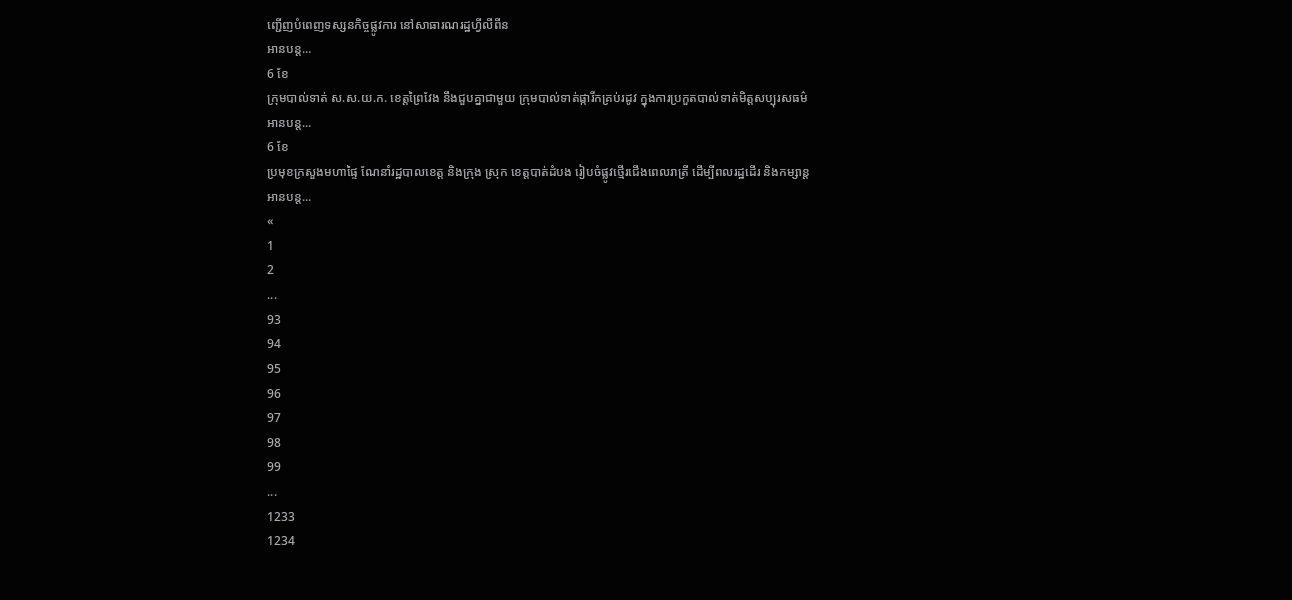ញ្ជើញបំពេញទស្សនកិច្ចផ្លូវការ នៅសាធារណរដ្ឋហ្វីលីពីន
អានបន្ត...
6 ខែ
ក្រុមបាល់ទាត់ ស.ស.យ.ក. ខេត្តព្រៃវែង នឹងជួបគ្នាជាមួយ ក្រុមបាល់ទាត់ផ្ការីកគ្រប់រដូវ ក្នុងការប្រកួតបាល់ទាត់មិត្តសប្បុរសធម៌
អានបន្ត...
6 ខែ
ប្រមុខក្រសួងមហាផ្ទៃ ណែនាំរដ្ឋបាលខេត្ត និងក្រុង ស្រុក ខេត្តបាត់ដំបង រៀបចំផ្លូវថ្មើរជើងពេលរាត្រី ដើម្បីពលរដ្ឋដើរ និងកម្សាន្ត
អានបន្ត...
«
1
2
...
93
94
95
96
97
98
99
...
1233
1234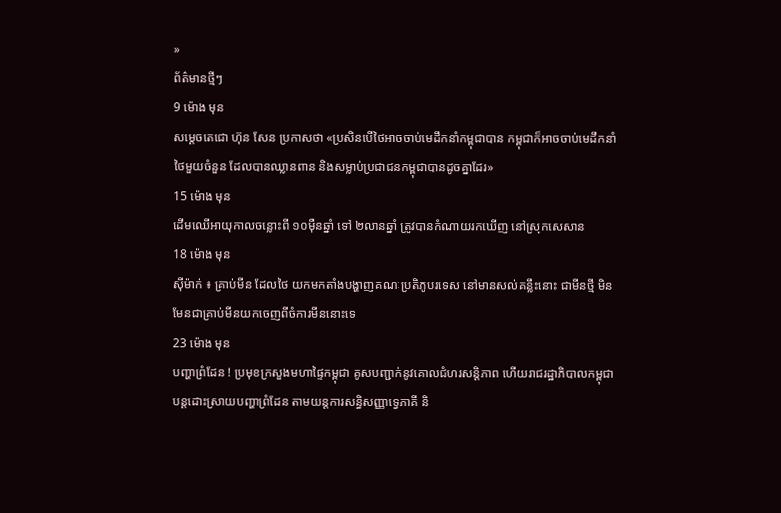»
ព័ត៌មានថ្មីៗ
9 ម៉ោង មុន
សម្តេចតេជោ ហ៊ុន សែន ប្រកាសថា «ប្រសិនបើថៃអាចចាប់មេដឹកនាំកម្ពុជាបាន កម្ពុជាក៏អាចចាប់មេដឹកនាំថៃមួយចំនួន ដែលបានឈ្លានពាន និងសម្លាប់ប្រជាជនកម្ពុជាបានដូចគ្នាដែរ»
15 ម៉ោង មុន
ដើមឈើអាយុកាលចន្លោះពី ១០ម៉ឺនឆ្នាំ ទៅ ២លានឆ្នាំ ត្រូវបានកំណាយរកឃើញ នៅស្រុកសេសាន
18 ម៉ោង មុន
ស៊ីម៉ាក់ ៖ គ្រាប់មីន ដែលថៃ យកមកតាំងបង្ហាញគណៈប្រតិភូបរទេស នៅមានសល់គន្លឹះនោះ ជាមីនថ្មី មិនមែនជាគ្រាប់មីនយកចេញពីចំការមីននោះទេ
23 ម៉ោង មុន
បញ្ហាព្រំដែន ! ប្រមុខក្រសួងមហាផ្ទៃកម្ពុជា គូសបញ្ជាក់នូវគោលជំហរសន្តិភាព ហើយរាជរដ្ឋាភិបាលកម្ពុជា បន្តដោះស្រាយបញ្ហាព្រំដែន តាមយន្តការសន្ធិសញ្ញាទ្វេភាគី និ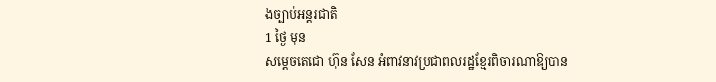ងច្បាប់អន្តរជាតិ
1 ថ្ងៃ មុន
សម្តេចតេជោ ហ៊ុន សែន អំពាវនាវប្រជាពលរដ្ឋខ្មែរពិចារណាឱ្យបាន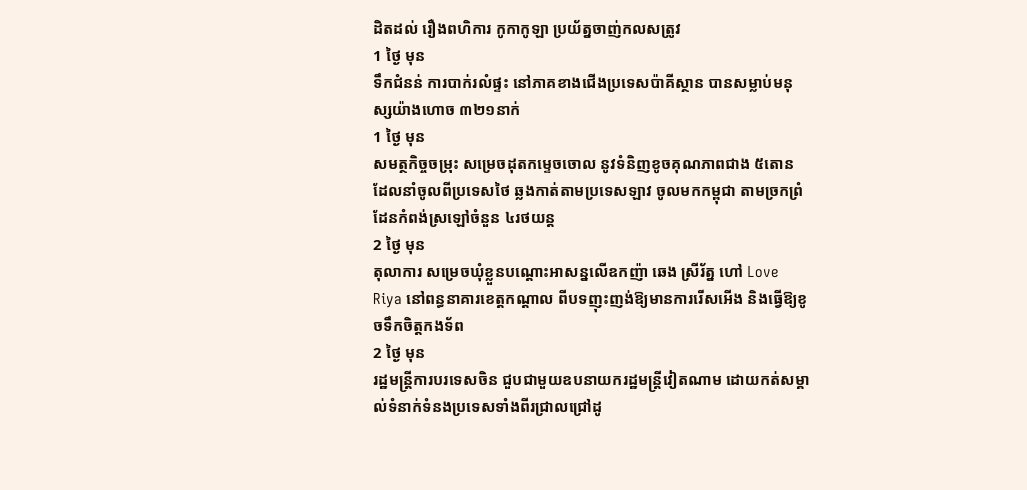ដិតដល់ រឿងពហិការ កូកាកូឡា ប្រយ័ត្នចាញ់កលសត្រូវ
1 ថ្ងៃ មុន
ទឹកជំនន់ ការបាក់រលំផ្ទះ នៅភាគខាងជើងប្រទេសប៉ាគីស្ថាន បានសម្លាប់មនុស្សយ៉ាងហោច ៣២១នាក់
1 ថ្ងៃ មុន
សមត្ថកិច្ចចម្រុះ សម្រេចដុតកម្ទេចចោល នូវទំនិញខូចគុណភាពជាង ៥តោន ដែលនាំចូលពីប្រទេសថៃ ឆ្លងកាត់តាមប្រទេសឡាវ ចូលមកកម្ពុជា តាមច្រកព្រំដែនកំពង់ស្រឡៅចំនួន ៤រថយន្ត
2 ថ្ងៃ មុន
តុលាការ សម្រេចឃុំខ្លួនបណ្តោះអាសន្នលើឧកញ៉ា ឆេង ស្រីរ័ត្ន ហៅ Love Riya នៅពន្ធនាគារខេត្តកណ្តាល ពីបទញុះញង់ឱ្យមានការរើសអើង និងធ្វើឱ្យខូចទឹកចិត្តកងទ័ព
2 ថ្ងៃ មុន
រដ្ឋមន្ត្រីការបរទេសចិន ជួបជាមួយឧបនាយករដ្ឋមន្ត្រីវៀតណាម ដោយកត់សម្គាល់ទំនាក់ទំនងប្រទេសទាំងពីរជ្រាលជ្រៅដូ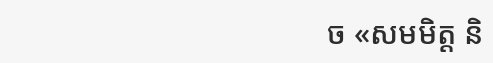ច «សមមិត្ត និ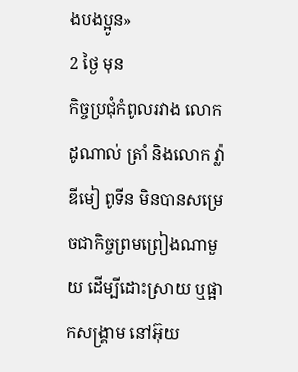ងបងប្អូន»
2 ថ្ងៃ មុន
កិច្ចប្រជុំកំពូលរវាង លោក ដូណាល់ ត្រាំ និងលោក វ្ល៉ាឌីមៀ ពូទីន មិនបានសម្រេចជាកិច្ចព្រមព្រៀងណាមួយ ដើម្បីដោះស្រាយ ឬផ្អាកសង្គ្រាម នៅអ៊ុយ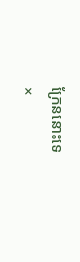ក្រែននោះទេ
×